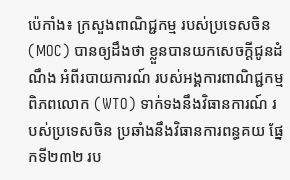ប៉េកាំង៖ ក្រសួងពាណិជ្ជកម្ម របស់ប្រទេសចិន (MOC) បានឲ្យដឹងថា ខ្លួនបានយកសេចក្តីជូនដំណឹង អំពីរបាយការណ៍ របស់អង្គការពាណិជ្ជកម្ម ពិភពលោក (WTO) ទាក់ទងនឹងវិធានការណ៍ របស់ប្រទេសចិន ប្រឆាំងនឹងវិធានការពន្ធគយ ផ្នែកទី២៣២ រប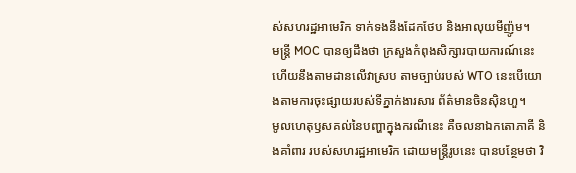ស់សហរដ្ឋអាមេរិក ទាក់ទងនឹងដែកថែប និងអាលុយមីញ៉ូម។
មន្ត្រី MOC បានឲ្យដឹងថា ក្រសួងកំពុងសិក្សារបាយការណ៍នេះ ហើយនឹងតាមដានលើវាស្រប តាមច្បាប់របស់ WTO នេះបើយោងតាមការចុះផ្សាយរបស់ទីភ្នាក់ងារសារ ព័ត៌មានចិនស៊ិនហួ។
មូលហេតុឫសគល់នៃបញ្ហាក្នុងករណីនេះ គឺចលនាឯកតោភាគី និងគាំពារ របស់សហរដ្ឋអាមេរិក ដោយមន្ត្រីរូបនេះ បានបន្ថែមថា វិ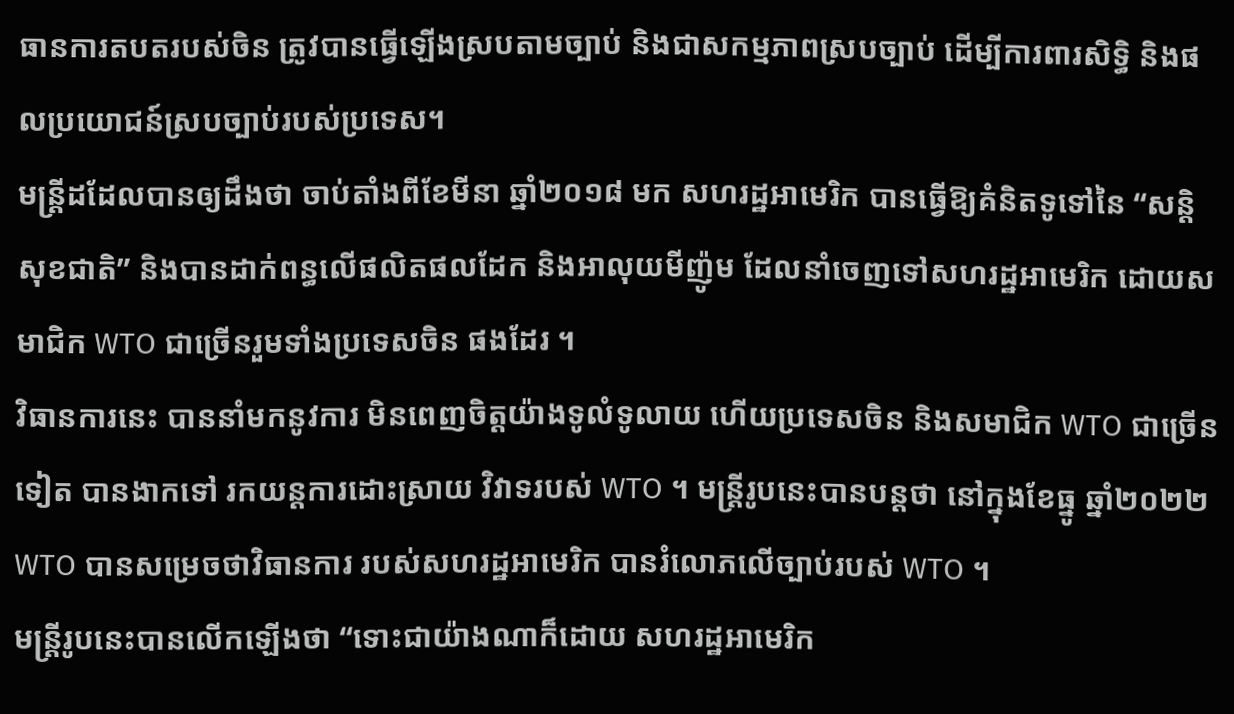ធានការតបតរបស់ចិន ត្រូវបានធ្វើឡើងស្របតាមច្បាប់ និងជាសកម្មភាពស្របច្បាប់ ដើម្បីការពារសិទ្ធិ និងផលប្រយោជន៍ស្របច្បាប់របស់ប្រទេស។
មន្ត្រីដដែលបានឲ្យដឹងថា ចាប់តាំងពីខែមីនា ឆ្នាំ២០១៨ មក សហរដ្ឋអាមេរិក បានធ្វើឱ្យគំនិតទូទៅនៃ “សន្តិសុខជាតិ” និងបានដាក់ពន្ធលើផលិតផលដែក និងអាលុយមីញ៉ូម ដែលនាំចេញទៅសហរដ្ឋអាមេរិក ដោយសមាជិក WTO ជាច្រើនរួមទាំងប្រទេសចិន ផងដែរ ។
វិធានការនេះ បាននាំមកនូវការ មិនពេញចិត្តយ៉ាងទូលំទូលាយ ហើយប្រទេសចិន និងសមាជិក WTO ជាច្រើនទៀត បានងាកទៅ រកយន្តការដោះស្រាយ វិវាទរបស់ WTO ។ មន្ត្រីរូបនេះបានបន្ដថា នៅក្នុងខែធ្នូ ឆ្នាំ២០២២ WTO បានសម្រេចថាវិធានការ របស់សហរដ្ឋអាមេរិក បានរំលោភលើច្បាប់របស់ WTO ។
មន្ត្រីរូបនេះបានលើកឡើងថា “ទោះជាយ៉ាងណាក៏ដោយ សហរដ្ឋអាមេរិក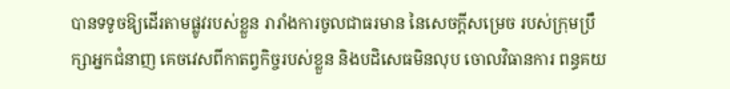បានទទូចឱ្យដើរតាមផ្លូវរបស់ខ្លួន រារាំងការចូលជាធរមាន នៃសេចក្តីសម្រេច របស់ក្រុមប្រឹក្សាអ្នកជំនាញ គេចវេសពីកាតព្វកិច្ចរបស់ខ្លួន និងបដិសេធមិនលុប ចោលវិធានការ ពន្ធគយ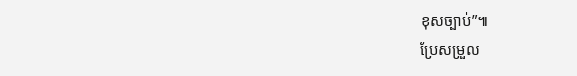ខុសច្បាប់”៕
ប្រែសម្រួល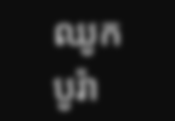ឈូក បូរ៉ា